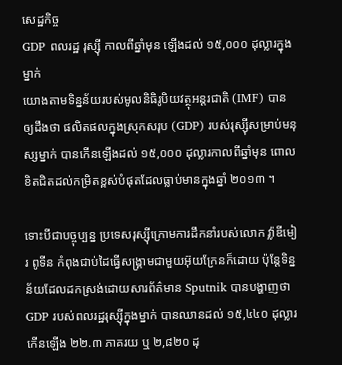សេដ្ឋកិច្ច
GDP ពលរដ្ឋ រុស្ស៊ី កាលពីឆ្នាំមុន ឡើងដល់ ១៥,០០០ ដុល្លារក្នុងម្នាក់
យោងតាមទិន្នន័យរបស់មូលនិធិរូបិយវត្ថុអន្តរជាតិ (IMF) បានឲ្យដឹងថា ផលិតផលក្នុងស្រុកសរុប (GDP) របស់រុស្ស៊ីសម្រាប់មនុស្សម្នាក់ បានកើនឡើងដល់ ១៥,០០០ ដុល្លារកាលពីឆ្នាំមុន ពោលខិតជិតដល់កម្រិតខ្ពស់បំផុតដែលធ្លាប់មានក្នុងឆ្នាំ ២០១៣ ។

ទោះបីជាបច្ចុប្បន្ន ប្រទេសរុស្ស៊ីក្រោមការដឹកនាំរបស់លោក វ្ល៉ាឌីមៀរ ពូទីន កំពុងជាប់ដៃធ្វើសង្គ្រាមជាមួយអ៊ុយក្រែនក៏ដោយ ប៉ុន្តែទិន្នន័យដែលដកស្រង់ដោយសារព័ត៌មាន Sputnik បានបង្ហាញថា GDP របស់ពលរដ្ឋរុស្ស៊ីក្នុងម្នាក់ បានឈានដល់ ១៥,៤៤០ ដុល្លារ កើនឡើង ២២.៣ ភាគរយ ឬ ២,៨២០ ដុ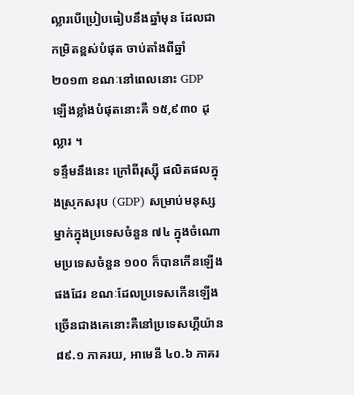ល្លារបើប្រៀបធៀបនឹងឆ្នាំមុន ដែលជាកម្រិតខ្ពស់បំផុត ចាប់តាំងពីឆ្នាំ ២០១៣ ខណៈនៅពេលនោះ GDP ឡើងខ្លាំងបំផុតនោះគឺ ១៥,៩៣០ ដុល្លារ ។
ទន្ទឹមនឹងនេះ ក្រៅពីរុស្ស៊ី ផលិតផលក្នុងស្រុកសរុប (GDP) សម្រាប់មនុស្សម្នាក់ក្នុងប្រទេសចំនួន ៧៤ ក្នុងចំណោមប្រទេសចំនួន ១០០ ក៏បានកើនឡើងផងដែរ ខណៈដែលប្រទេសកើនឡើងច្រើនជាងគេនោះគឺនៅប្រទេសហ្គីយ៉ាន ៨៩.១ ភាគរយ, អាមេនី ៤០.៦ ភាគរ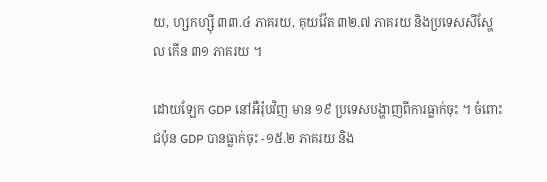យ, ហ្សកហ្ស៊ី ៣៣.៤ ភាគរយ, គុយវ៉ែត ៣២.៧ ភាគរយ និងប្រទេសសីស្ហែល កើន ៣១ ភាគរយ ។

ដោយឡែក GDP នៅអឺរ៉ុបវិញ មាន ១៩ ប្រទេសបង្ហាញពីការធ្លាក់ចុះ ។ ចំពោះជប៉ុន GDP បានធ្លាក់ចុះ -១៥.២ ភាគរយ និង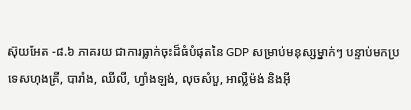ស៊ុយអែត -៨.៦ ភាគរយ ជាការធ្លាក់ចុះដ៏ធំបំផុតនៃ GDP សម្រាប់មនុស្សម្នាក់ៗ បន្ទាប់មកប្រទេសហុងគ្រី, បារាំង, ឈីលី, ហ្វាំងឡង់, លុចសំបួ, អាល្លឺម៉ង់ និងអ៊ី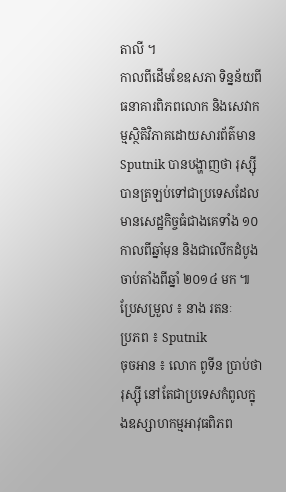តាលី ។
កាលពីដើមខែឧសភា ទិន្នន័យពីធនាគារពិភពលោក និងសេវាកម្មស្ថិតិវិភាគដោយសារព័ត៌មាន Sputnik បានបង្ហាញថា រុស្ស៊ីបានត្រឡប់ទៅជាប្រទេសដែលមានសេដ្ឋកិច្ចធំជាងគេទាំង ១០ កាលពីឆ្នាំមុន និងជាលើកដំបូង ចាប់តាំងពីឆ្នាំ ២០១៤ មក ៕
ប្រែសម្រួល ៖ នាង រតនៈ
ប្រភព ៖ Sputnik
ចុចអាន ៖ លោក ពូទីន ប្រាប់ថា រុស្ស៊ី នៅតែជាប្រទេសកំពូលក្នុងឧស្សាហកម្មអាវុធពិភព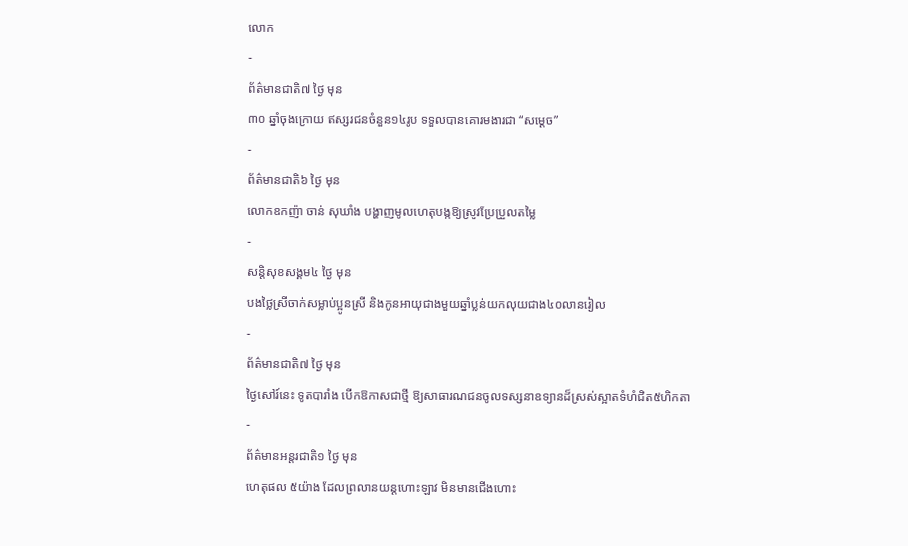លោក
-
ព័ត៌មានជាតិ៧ ថ្ងៃ មុន
៣០ ឆ្នាំចុងក្រោយ ឥស្សរជនចំនួន១៤រូប ទទួលបានគោរមងារជា “សម្ដេច”
-
ព័ត៌មានជាតិ៦ ថ្ងៃ មុន
លោកឧកញ៉ា ចាន់ សុឃាំង បង្ហាញមូលហេតុបង្កឱ្យស្រូវប្រែប្រួលតម្លៃ
-
សន្តិសុខសង្គម៤ ថ្ងៃ មុន
បងថ្លៃស្រីចាក់សម្លាប់ប្អូនស្រី និងកូនអាយុជាងមួយឆ្នាំប្លន់យកលុយជាង៤០លានរៀល
-
ព័ត៌មានជាតិ៧ ថ្ងៃ មុន
ថ្ងៃសៅរ៍នេះ ទូតបារាំង បើកឱកាសជាថ្មី ឱ្យសាធារណជនចូលទស្សនាឧទ្យានដ៏ស្រស់ស្អាតទំហំជិត៥ហិកតា
-
ព័ត៌មានអន្ដរជាតិ១ ថ្ងៃ មុន
ហេតុផល ៥យ៉ាង ដែលព្រលានយន្តហោះឡាវ មិនមានជើងហោះ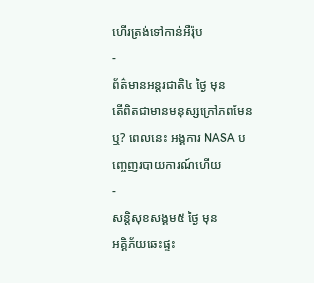ហើរត្រង់ទៅកាន់អឺរ៉ុប
-
ព័ត៌មានអន្ដរជាតិ៤ ថ្ងៃ មុន
តើពិតជាមានមនុស្សក្រៅភពមែនឬ? ពេលនេះ អង្គការ NASA បញ្ចេញរបាយការណ៍ហើយ
-
សន្តិសុខសង្គម៥ ថ្ងៃ មុន
អគ្គិភ័យឆេះផ្ទះ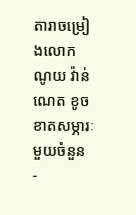តារាចម្រៀងលោក ណូយ វ៉ាន់ណេត ខូចខាតសម្ភារៈមួយចំនួន
-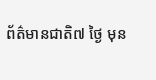ព័ត៌មានជាតិ៧ ថ្ងៃ មុន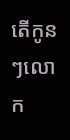តើកូនៗលោក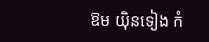ឱម យ៉ិនទៀង កំ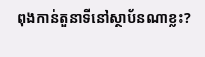ពុងកាន់តួនាទីនៅស្ថាប័នណាខ្លះ?